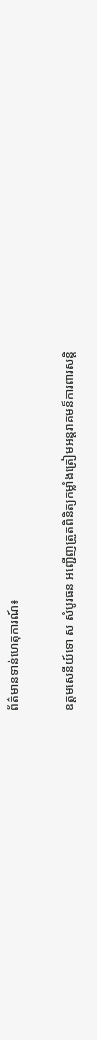ព័ត៌មានទាន់ហេតុការណ៍៖

ឧត្តមសេនីយ៍ទោ ស សំបូរធន អញ្ជើញត្រួតពិនិត្យកម្លាំងត្រៀមអន្តរាគមន៏ការពារសន្តិ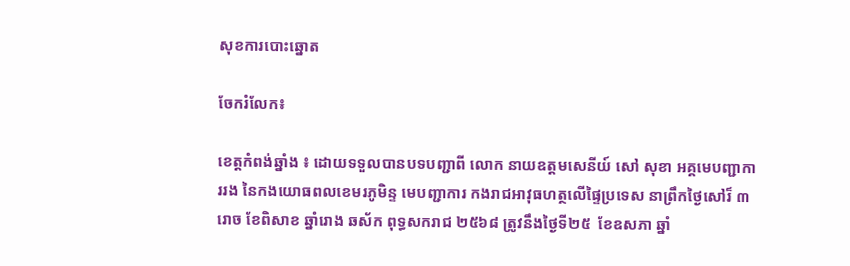សុខការបោះឆ្នោត

ចែករំលែក៖

ខេត្តកំពង់ឆ្នាំង ៖ ដោយទទួលបានបទបញ្ជាពី លោក នាយឧត្តមសេនីយ៍ សៅ សុខា អគ្គមេបញ្ជាការរង នៃកងយោធពលខេមរភូមិន្ទ មេបញ្ជាការ កងរាជអាវុធហត្ថលើផ្ទៃប្រទេស នាព្រឹកថ្ងៃសៅរ៏ ៣រោច ខែពិសាខ ឆ្នាំរោង ឆស័ក ពុទ្ធសករាជ ២៥៦៨ ត្រូវនឹងថ្ងៃទី២៥  ខែឧសភា ឆ្នាំ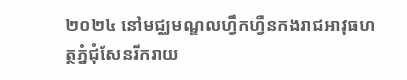២០២៤ នៅមជ្ឈមណ្ឌលហ្វឹកហ្វឺនកងរាជអាវុធហត្ថភ្នំជុំសែនរីករាយ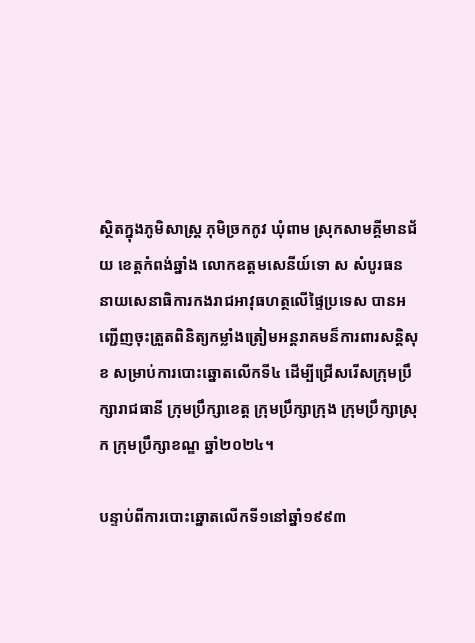ស្ថិតក្នុងភូមិសាស្ត្រ ភុមិច្រកកូវ ឃុំពាម ស្រុកសាមគ្គីមានជ័យ ខេត្តកំពង់ឆ្នាំង លោកឧត្តមសេនីយ៍ទោ ស សំបូរធន នាយសេនាធិការកងរាជអាវុធហត្ថលើផ្ទៃប្រទេស បានអញ្ជើញចុះត្រួតពិនិត្យកម្លាំងត្រៀមអន្តរាគមន៏ការពារសន្តិសុខ សម្រាប់ការបោះឆ្នោតលើកទី៤ ដើម្បីជ្រើសរើសក្រុមប្រឹក្សារាជធានី ក្រុមប្រឹក្សាខេត្ត ក្រុមប្រឹក្សាក្រុង ក្រុមប្រឹក្សាស្រុក ក្រុមប្រឹក្សាខណ្ឌ ឆ្នាំ២០២៤។

បន្ទាប់ពីការបោះឆ្នោតលើកទី១នៅឆ្នាំ១៩៩៣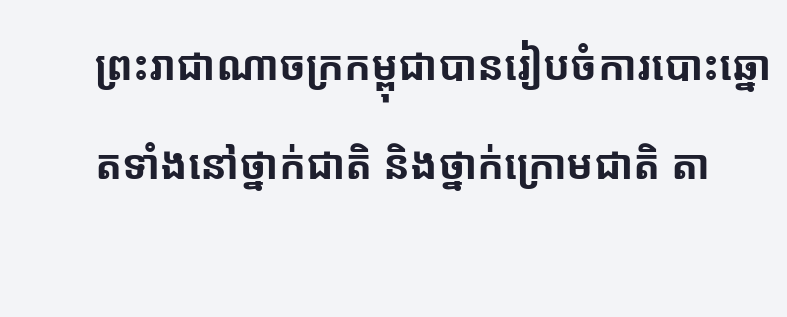ព្រះរាជាណាចក្រកម្ពុជាបានរៀបចំការបោះឆ្នោតទាំងនៅថ្នាក់ជាតិ និងថ្នាក់ក្រោមជាតិ តា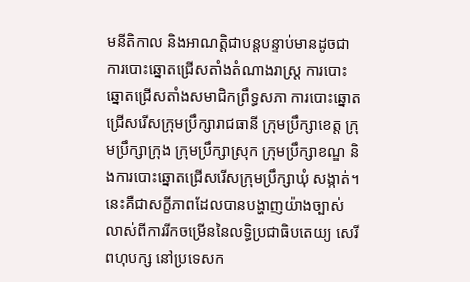មនីតិកាល និងអាណត្តិជាបន្តបន្ទាប់មានដូចជា ការបោះឆ្នោតជ្រើសតាំងតំណាងរាស្ត្រ ការបោះឆ្នោតជ្រើសតាំងសមាជិកព្រឹទ្ធសភា ការបោះឆ្នោតជ្រើសរើសក្រុមប្រឹក្សារាជធានី ក្រុមប្រឹក្សាខេត្ត ក្រុមប្រឹក្សាក្រុង ក្រុមប្រឹក្សាស្រុក ក្រុមប្រឹក្សាខណ្ឌ និងការបោះឆ្នោតជ្រើសរើសក្រុមប្រឹក្សាឃុំ សង្កាត់។ នេះគឺជាសក្ខីភាពដែលបានបង្ហាញយ៉ាងច្បាស់លាស់ពីការរីកចម្រើននៃលទ្ធិប្រជាធិបតេយ្យ សេរី ពហុបក្ស នៅប្រទេសក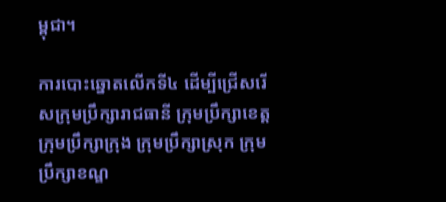ម្ពុជា។

ការបោះឆ្នោតលើកទី៤ ដើម្បីជ្រើសរើសក្រុមប្រឹក្សារាជធានី ក្រុមប្រឹក្សាខេត្ត ក្រុមប្រឹក្សាក្រុង ក្រុមប្រឹក្សាស្រុក ក្រុមប្រឹក្សាខណ្ឌ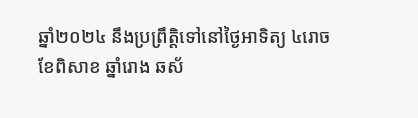ឆ្នាំ២០២៤ នឹងប្រព្រឹត្តិទៅនៅថ្ងៃអាទិត្យ ៤រោច ខែពិសាខ ឆ្នាំរោង ឆស័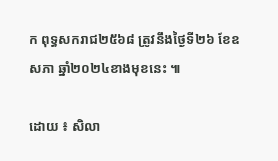ក ពុទ្ធសករាជ២៥៦៨ ត្រូវនឹងថ្ងៃទី២៦ ខែឧសភា ឆ្នាំ២០២៤ខាងមុខនេះ ៕

ដោយ ៖ សិលា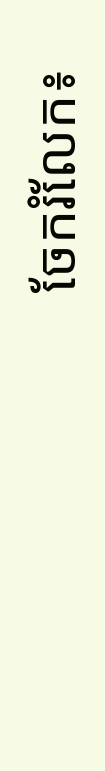ចែករំលែក៖